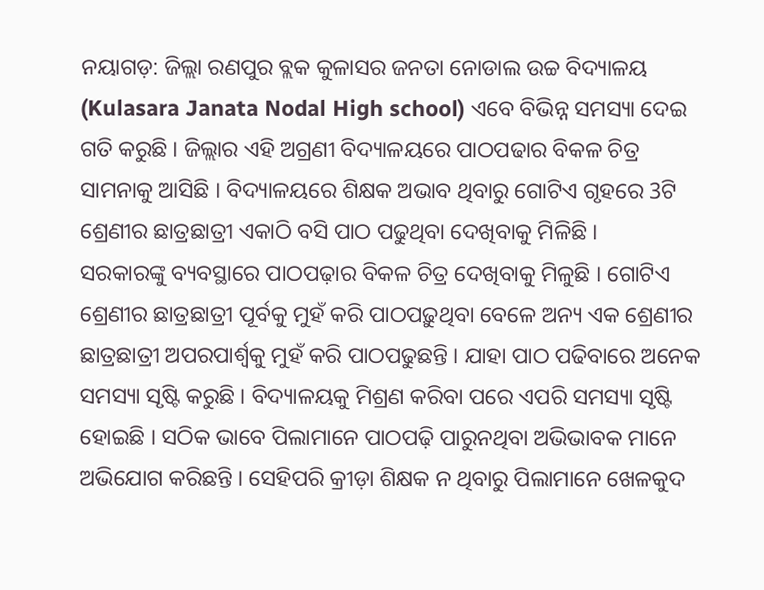ନୟାଗଡ଼: ଜିଲ୍ଲା ରଣପୁର ବ୍ଲକ କୁଳାସର ଜନତା ନୋଡାଲ ଉଚ୍ଚ ବିଦ୍ୟାଳୟ (Kulasara Janata Nodal High school) ଏବେ ବିଭିନ୍ନ ସମସ୍ୟା ଦେଇ ଗତି କରୁଛି । ଜିଲ୍ଲାର ଏହି ଅଗ୍ରଣୀ ବିଦ୍ୟାଳୟରେ ପାଠପଢାର ବିକଳ ଚିତ୍ର ସାମନାକୁ ଆସିଛି । ବିଦ୍ୟାଳୟରେ ଶିକ୍ଷକ ଅଭାବ ଥିବାରୁ ଗୋଟିଏ ଗୃହରେ 3ଟି ଶ୍ରେଣୀର ଛାତ୍ରଛାତ୍ରୀ ଏକାଠି ବସି ପାଠ ପଢୁଥିବା ଦେଖିବାକୁ ମିଳିଛି ।
ସରକାରଙ୍କୁ ବ୍ୟବସ୍ଥାରେ ପାଠପଢ଼ାର ବିକଳ ଚିତ୍ର ଦେଖିବାକୁ ମିଳୁଛି । ଗୋଟିଏ ଶ୍ରେଣୀର ଛାତ୍ରଛାତ୍ରୀ ପୂର୍ବକୁ ମୁହଁ କରି ପାଠପଢ଼ୁଥିବା ବେଳେ ଅନ୍ୟ ଏକ ଶ୍ରେଣୀର ଛାତ୍ରଛାତ୍ରୀ ଅପରପାର୍ଶ୍ବକୁ ମୁହଁ କରି ପାଠପଢୁଛନ୍ତି । ଯାହା ପାଠ ପଢିବାରେ ଅନେକ ସମସ୍ୟା ସୃଷ୍ଟି କରୁଛି । ବିଦ୍ୟାଳୟକୁ ମିଶ୍ରଣ କରିବା ପରେ ଏପରି ସମସ୍ୟା ସୃଷ୍ଟି ହୋଇଛି । ସଠିକ ଭାବେ ପିଲାମାନେ ପାଠପଢ଼ି ପାରୁନଥିବା ଅଭିଭାବକ ମାନେ ଅଭିଯୋଗ କରିଛନ୍ତି । ସେହିପରି କ୍ରୀଡ଼ା ଶିକ୍ଷକ ନ ଥିବାରୁ ପିଲାମାନେ ଖେଳକୁଦ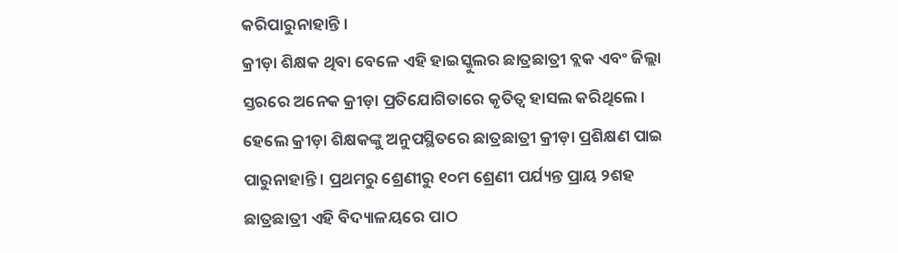କରିପାରୁନାହାନ୍ତି ।
କ୍ରୀଡ଼ା ଶିକ୍ଷକ ଥିବା ବେଳେ ଏହି ହାଇସ୍କୁଲର ଛାତ୍ରଛାତ୍ରୀ ବ୍ଲକ ଏବଂ ଜିଲ୍ଲା ସ୍ତରରେ ଅନେକ କ୍ରୀଡ଼ା ପ୍ରତିଯୋଗିତାରେ କୃତିତ୍ବ ହାସଲ କରିଥିଲେ । ହେଲେ କ୍ରୀଡ଼ା ଶିକ୍ଷକଙ୍କୁ ଅନୁପସ୍ଥିତରେ ଛାତ୍ରଛାତ୍ରୀ କ୍ରୀଡ଼ା ପ୍ରଶିକ୍ଷଣ ପାଇ ପାରୁନାହାନ୍ତି । ପ୍ରଥମରୁ ଶ୍ରେଣୀରୁ ୧୦ମ ଶ୍ରେଣୀ ପର୍ଯ୍ୟନ୍ତ ପ୍ରାୟ ୨ଶହ ଛାତ୍ରଛାତ୍ରୀ ଏହି ବିଦ୍ୟାଳୟରେ ପାଠ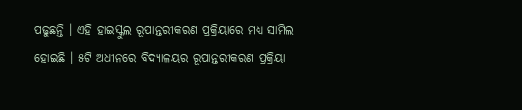ପଢୁଛନ୍ତି । ଏହି ହାଇସ୍କୁଲ ରୂପାନ୍ତରୀକରଣ ପ୍ରକ୍ରିୟାରେ ମଧ୍ୟ ସାମିଲ ହୋଇଛି । ୫ଟି ଅଧୀନରେ ବିଦ୍ୟାଳୟର ରୂପାନ୍ତରୀକରଣ ପ୍ରକ୍ରିୟା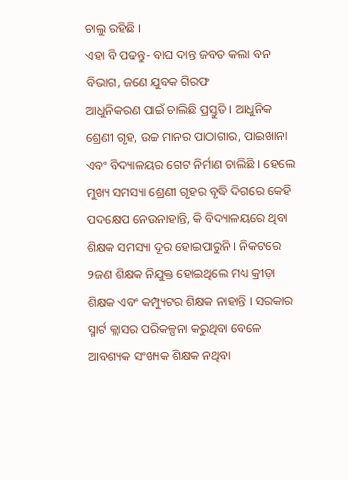ଚାଲୁ ରହିଛି ।
ଏହା ବି ପଢନ୍ତୁ- ବାଘ ଦାନ୍ତ ଜବତ କଲା ବନ ବିଭାଗ, ଜଣେ ଯୁବକ ଗିରଫ
ଆଧୁନିକରଣ ପାଇଁ ଚାଲିଛି ପ୍ରସ୍ତୁତି । ଆଧୁନିକ ଶ୍ରେଣୀ ଗୃହ, ଉଚ୍ଚ ମାନର ପାଠାଗାର, ପାଇଖାନା ଏବଂ ବିଦ୍ୟାଳୟର ଗେଟ ନିର୍ମାଣ ଚାଲିଛି । ହେଲେ ମୁଖ୍ୟ ସମସ୍ୟା ଶ୍ରେଣୀ ଗୃହର ବୃଦ୍ଧି ଦିଗରେ କେହି ପଦକ୍ଷେପ ନେଉନାହାନ୍ତି, କି ବିଦ୍ୟାଳୟରେ ଥିବା ଶିକ୍ଷକ ସମସ୍ୟା ଦୂର ହୋଇପାରୁନି । ନିକଟରେ ୨ଜଣ ଶିକ୍ଷକ ନିଯୁକ୍ତ ହୋଇଥିଲେ ମଧ୍ୟ କ୍ରୀଡ଼ା ଶିକ୍ଷକ ଏବଂ କମ୍ପ୍ୟୁଟର ଶିକ୍ଷକ ନାହାନ୍ତି । ସରକାର ସ୍ମାର୍ଟ କ୍ଲାସର ପରିକଳ୍ପନା କରୁଥିବା ବେଳେ ଆବଶ୍ୟକ ସଂଖ୍ୟକ ଶିକ୍ଷକ ନଥିବା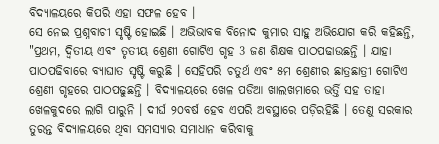ବିଦ୍ୟାଳୟରେ କିପରି ଏହା ସଫଳ ହେବ ।
ସେ ନେଇ ପ୍ରଶ୍ନବାଚୀ ସୃଷ୍ଟି ହୋଇଛି । ଅଭିଭାବକ ବିନୋଦ କୁମାର ସାହୁ ଅଭିଯୋଗ କରି କହିଛନ୍ତି, "ପ୍ରଥମ, ଦ୍ଵିତୀୟ ଏବଂ ତୃତୀୟ ଶ୍ରେଣୀ ଗୋଟିଏ ଗୃହ 3 ଜଣ ଶିକ୍ଷକ ପାଠପଢାଉଛନ୍ତି । ଯାହା ପାଠପଢିବାରେ ବ୍ୟାଘାତ ସୃଷ୍ଟି କରୁଛି । ସେହିପରି ଚତୁର୍ଥ ଏବଂ ୫ମ ଶ୍ରେଣୀର ଛାତ୍ରଛାତ୍ରୀ ଗୋଟିଏ ଶ୍ରେଣୀ ଗୃହରେ ପାଠପଢୁଛନ୍ତି । ବିଦ୍ୟାଳୟରେ ଖେଳ ପଡିଆ ଖାଲଖମାରେ ଭର୍ତ୍ତି ସହ ତାହା ଖେଳକୁଦରେ ଲାଗି ପାରୁନି । ଦୀର୍ଘ ୨୦ବର୍ଷ ହେବ ଏପରି ଅବସ୍ଥାରେ ପଡ଼ିରହିଛି । ତେଣୁ ସରକାର ତୁରନ୍ତ ବିଦ୍ୟାଳୟରେ ଥିବା ସମସ୍ୟାର ସମାଧାନ କରିବାକୁ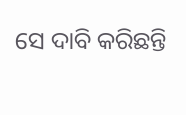ସେ ଦାବି କରିଛନ୍ତି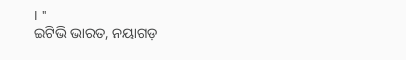। "
ଇଟିଭି ଭାରତ, ନୟାଗଡ଼